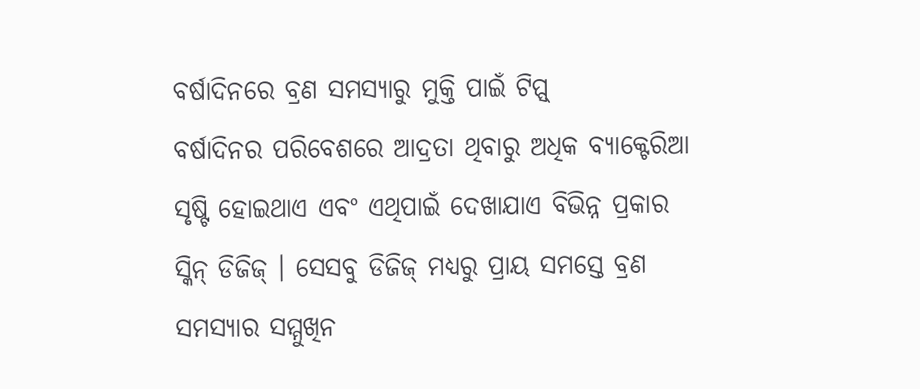ବର୍ଷାଦିନରେ ବ୍ରଣ ସମସ୍ୟାରୁ ମୁକ୍ତି ପାଇଁ ଟିପ୍ସ୍
ବର୍ଷାଦିନର ପରିବେଶରେ ଆଦ୍ରତା ଥିବାରୁ ଅଧିକ ବ୍ୟାକ୍ଟେରିଆ ସୃଷ୍ଟି ହୋଇଥାଏ ଏବଂ ଏଥିପାଇଁ ଦେଖାଯାଏ ବିଭିନ୍ନ ପ୍ରକାର ସ୍କିନ୍ ଡିଜିଜ୍ । ସେସବୁ ଡିଜିଜ୍ ମଧ୍ୟରୁ ପ୍ରାୟ ସମସ୍ତେ ବ୍ରଣ ସମସ୍ୟାର ସମ୍ମୁଖିନ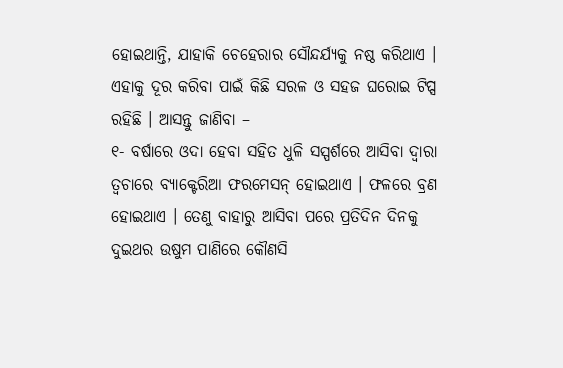ହୋଇଥାନ୍ତି, ଯାହାକି ଚେହେରାର ସୌନ୍ଦର୍ଯ୍ୟକୁ ନଷ୍ଠ କରିଥାଏ । ଏହାକୁ ଦୂର କରିବା ପାଇଁ କିଛି ସରଳ ଓ ସହଜ ଘରୋଇ ଟିପ୍ସ ରହିଛି । ଆସନ୍ତୁ ଜାଣିବା –
୧- ବର୍ଷାରେ ଓଦା ହେବା ସହିତ ଧୁଳି ସସ୍ପର୍ଶରେ ଆସିବା ଦ୍ୱାରା ତ୍ୱଚାରେ ବ୍ୟାକ୍ଟେରିଆ ଫରମେସନ୍ ହୋଇଥାଏ । ଫଳରେ ବ୍ରଣ ହୋଇଥାଏ । ତେଣୁ ବାହାରୁ ଆସିବା ପରେ ପ୍ରତିଦିନ ଦିନକୁ ଦୁଇଥର ଉଷୁମ ପାଣିରେ କୌଣସି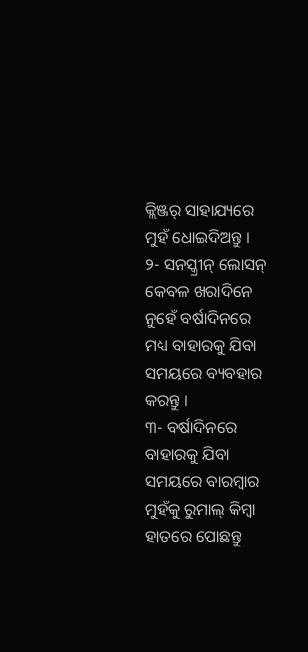କ୍ଲିଞ୍ଜର୍ ସାହାଯ୍ୟରେ ମୁହଁ ଧୋଇଦିଅନ୍ତୁ ।
୨- ସନସ୍କ୍ରୀନ୍ ଲୋସନ୍ କେବଳ ଖରାଦିନେ ନୁହେଁ ବର୍ଷାଦିନରେ ମଧ୍ୟ ବାହାରକୁ ଯିବା ସମୟରେ ବ୍ୟବହାର କରନ୍ତୁ ।
୩- ବର୍ଷାଦିନରେ ବାହାରକୁ ଯିବା ସମୟରେ ବାରମ୍ବାର ମୁହଁକୁ ରୁମାଲ୍ କିମ୍ବା ହାତରେ ପୋଛନ୍ତୁ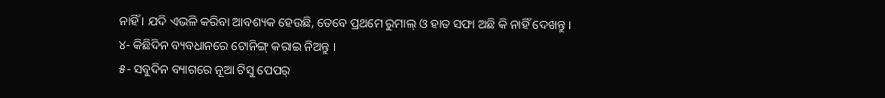ନାହିଁ । ଯଦି ଏଭଳି କରିବା ଆବଶ୍ୟକ ହେଉଛି, ତେବେ ପ୍ରଥମେ ରୁମାଲ୍ ଓ ହାତ ସଫା ଅଛି କି ନାହିଁ ଦେଖନ୍ତୁ ।
୪- କିଛିଦିନ ବ୍ୟବଧାନରେ ଟୋନିଙ୍ଗ୍ କରାଇ ନିଅନ୍ତୁ ।
୫- ସବୁଦିନ ବ୍ୟାଗରେ ନୂଆ ଟିସୁ ପେପର୍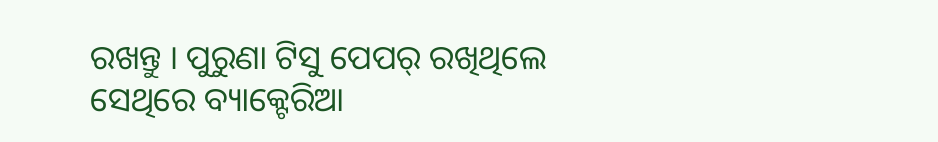ରଖନ୍ତୁ । ପୁରୁଣା ଟିସୁ ପେପର୍ ରଖିଥିଲେ ସେଥିରେ ବ୍ୟାକ୍ଟେରିଆ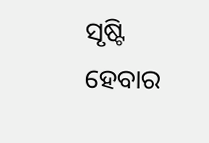ସୃଷ୍ଟି ହେବାର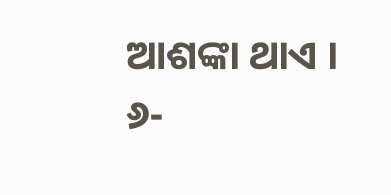ଆଶଙ୍କା ଥାଏ ।
୬-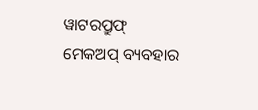ୱାଟରପ୍ରୁଫ୍ ମେକଅପ୍ ବ୍ୟବହାର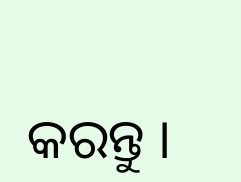କରନ୍ତୁ ।